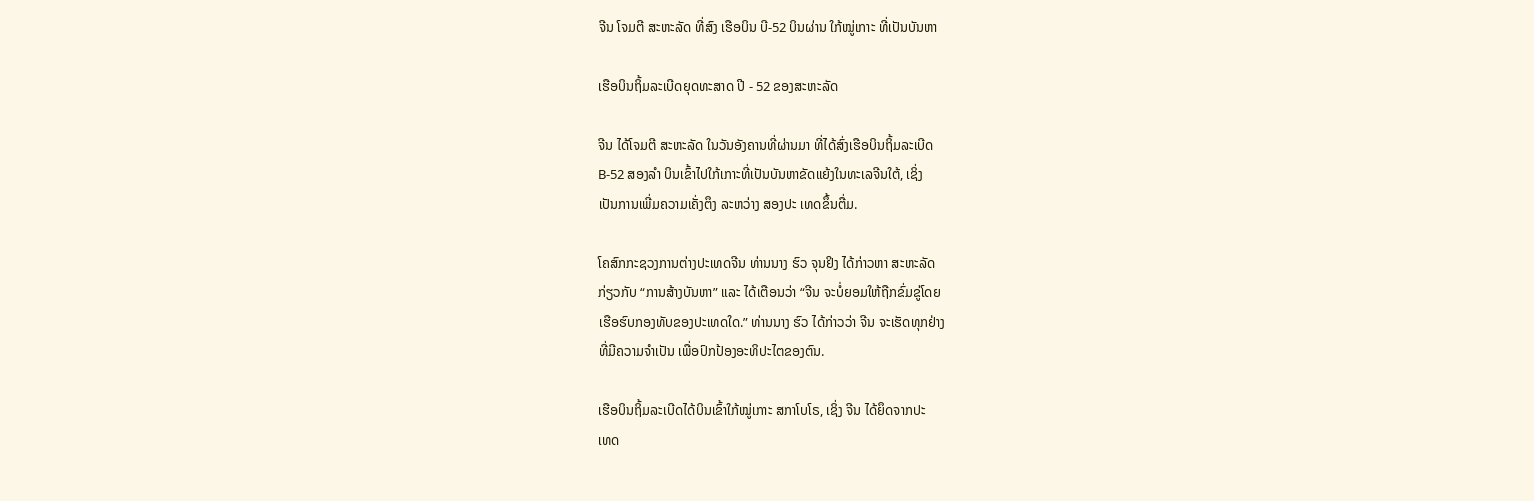ຈີນ ໂຈມຕີ ສະຫະລັດ ທີ່ສົງ ເຮືອບິນ ບີ-52 ບິນຜ່ານ ໃກ້ໝູ່ເກາະ ທີ່ເປັນບັນຫາ

ເຮືອບິນຖິ້ມລະເບີດຍຸດທະສາດ ປີ - 52 ຂອງສະຫະລັດ

ຈີນ ໄດ້ໂຈມຕີ ສະຫະລັດ ໃນວັນອັງຄານທີ່ຜ່ານມາ ທີ່ໄດ້ສົ່ງເຮືອບິນຖິ້ມລະເບີດ
B-52 ສອງລຳ ບິນເຂົ້າໄປໃກ້ເກາະທີ່ເປັນບັນຫາຂັດແຍ້ງໃນທະເລຈີນໃຕ້, ເຊິ່ງ
ເປັນການເພີ່ມຄວາມເຄັ່ງຕຶງ ລະຫວ່າງ ສອງປະ ເທດຂຶ້ນຕື່ມ.

ໂຄສົກກະຊວງການຕ່າງປະເທດຈີນ ທ່ານນາງ ຮົວ ຈຸນຢິງ ໄດ້ກ່າວຫາ ສະຫະລັດ
ກ່ຽວກັບ “ການສ້າງບັນຫາ” ແລະ ໄດ້ເຕືອນວ່າ “ຈີນ ຈະບໍ່ຍອມໃຫ້ຖືກຂົ່ມຂູ່ໂດຍ
ເຮືອຮົບກອງທັບຂອງປະເທດໃດ.” ທ່ານນາງ ຮົວ ໄດ້ກ່າວວ່າ ຈີນ ຈະເຮັດທຸກຢ່າງ
ທີ່ມີຄວາມຈຳເປັນ ເພື່ອປົກປ້ອງອະທິປະໄຕຂອງຕົນ.

ເຮືອບິນຖິ້ມລະເບີດໄດ້ບິນເຂົ້າໃກ້ໝູ່ເກາະ ສກາໂບໂຣ, ເຊິ່ງ ຈີນ ໄດ້ຍຶດຈາກປະ
ເທດ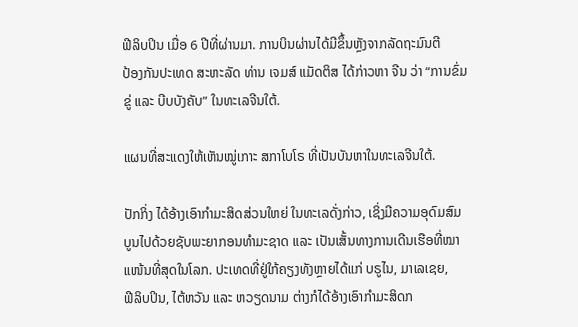ຟີລິບປິນ ເມື່ອ 6 ປີທີ່ຜ່ານມາ. ການບິນຜ່ານໄດ້ມີຂຶ້ນຫຼັງຈາກລັດຖະມົນຕີ
ປ້ອງກັນປະເທດ ສະຫະລັດ ທ່ານ ເຈມສ໌ ແມັດຕິສ ໄດ້ກ່າວຫາ ຈີນ ວ່າ “ການຂົ່ມ
ຂູ່ ແລະ ບີບບັງຄັບ” ໃນທະເລຈີນໃຕ້.

ແຜນທີ່ສະແດງໃຫ້ເຫັນໝູ່ເກາະ ສກາໂບໂຣ ທີ່ເປັນບັນຫາໃນທະເລຈີນໃຕ້.

ປັກກິ່ງ ໄດ້ອ້າງເອົາກຳມະສິດສ່ວນໃຫຍ່ ໃນທະເລດັ່ງກ່າວ, ເຊິ່ງມີຄວາມອຸດົມສົມ
ບູນໄປດ້ວຍຊັບພະຍາກອນທຳມະຊາດ ແລະ ເປັນເສັ້ນທາງການເດີນເຮືອທີ່ໝາ
ແໜ້ນທີ່ສຸດໃນໂລກ. ປະເທດທີ່ຢູ່ໃກ້ຄຽງທັງຫຼາຍໄດ້ແກ່ ບຣູໄນ, ມາເລເຊຍ,
ຟີລິບປິນ, ໄຕ້ຫວັນ ແລະ ຫວຽດນາມ ຕ່າງກໍໄດ້ອ້າງເອົາກຳມະສິດກ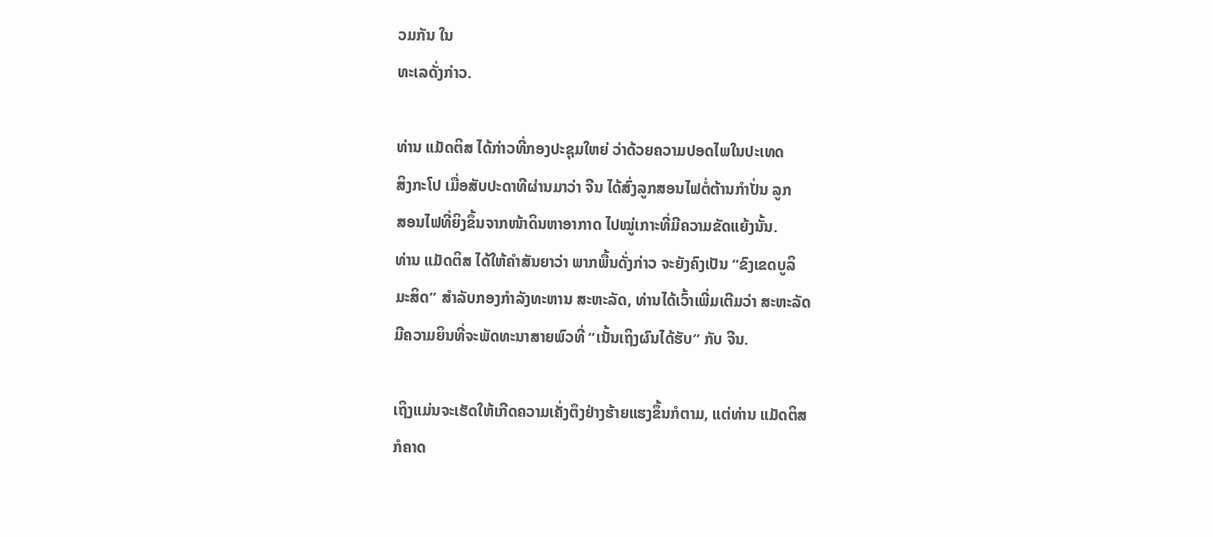ວມກັນ ໃນ
ທະເລດັ່ງກ່າວ.

ທ່ານ ແມັດຕິສ ໄດ້ກ່າວທີ່ກອງປະຊຸມໃຫຍ່ ວ່າດ້ວຍຄວາມປອດໄພໃນປະເທດ
ສິງກະໂປ ເມື່ອສັບປະດາທີຜ່ານມາວ່າ ຈີນ ໄດ້ສົ່ງລູກສອນໄຟຕໍ່ຕ້ານກຳປັ່ນ ລູກ
ສອນໄຟທີ່ຍິງຂຶ້ນຈາກໜ້າດິນຫາອາກາດ ໄປໝູ່ເກາະທີ່ມີຄວາມຂັດແຍ້ງນັ້ນ.
ທ່ານ ແມັດຕິສ ໄດ້ໃຫ້ຄຳສັນຍາວ່າ ພາກພື້ນດັ່ງກ່າວ ຈະຍັງຄົງເປັນ “ຂົງເຂດບູລິ
ມະສິດ” ສຳລັບກອງກຳລັງທະຫານ ສະຫະລັດ, ທ່ານໄດ້ເວົ້າເພີ່ມເຕີມວ່າ ສະຫະລັດ
ມີຄວາມຍິນທີ່ຈະພັດທະນາສາຍພົວທີ່ “ເນັ້ນເຖິງຜົນໄດ້ຮັບ” ກັບ ຈີນ.

ເຖິງແມ່ນຈະເຮັດໃຫ້ເກີດຄວາມເຄັ່ງຕຶງຢ່າງຮ້າຍແຮງຂຶ້ນກໍຕາມ, ແຕ່ທ່ານ ແມັດຕິສ
ກໍຄາດ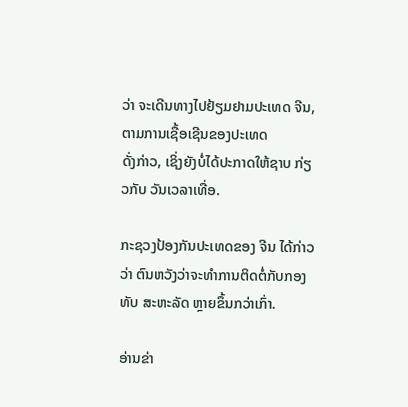ວ່າ ຈະເດີນທາງໄປຢ້ຽມຢາມປະເທດ ຈີນ, ຕາມການເຊື້ອເຊີນຂອງປະເທດ
ດັ່ງກ່າວ, ເຊິ່ງຍັງບໍ່ໄດ້ປະກາດໃຫ້ຊາບ ກ່ຽວກັບ ວັນເວລາເທື່ອ.

ກະຊວງປ້ອງກັນປະເທດຂອງ ຈີນ ໄດ້ກ່າວວ່າ ຕົນຫວັງວ່າຈະທຳການຕິດຕໍ່ກັບກອງ
ທັບ ສະຫະລັດ ຫຼາຍຂຶ້ນກວ່າເກົ່າ.

ອ່ານຂ່າ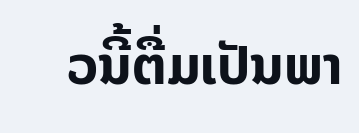ວນີ້ຕື່ມເປັນພາ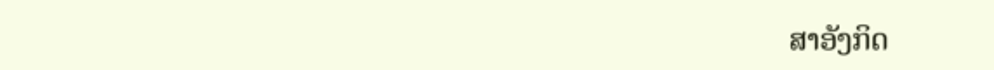ສາອັງກິດ